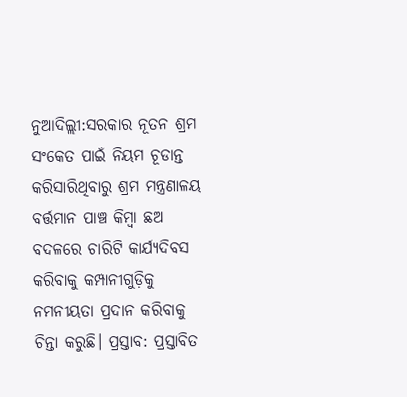ନୁଆଦିଲ୍ଲୀ:ସରକାର ନୂତନ ଶ୍ରମ ସଂକେତ ପାଇଁ ନିୟମ ଚୂଡାନ୍ତ କରିସାରିଥିବାରୁ ଶ୍ରମ ମନ୍ତ୍ରଣାଳୟ ବର୍ତ୍ତମାନ ପାଞ୍ଚ କିମ୍ବା ଛଅ ବଦଳରେ ଚାରିଟି କାର୍ଯ୍ୟଦିବସ କରିବାକୁ କମ୍ପାନୀଗୁଡ଼ିକୁ ନମନୀୟତା ପ୍ରଦାନ କରିବାକୁ ଚିନ୍ତା କରୁଛି। ପ୍ରସ୍ତାବ: ପ୍ରସ୍ତାବିତ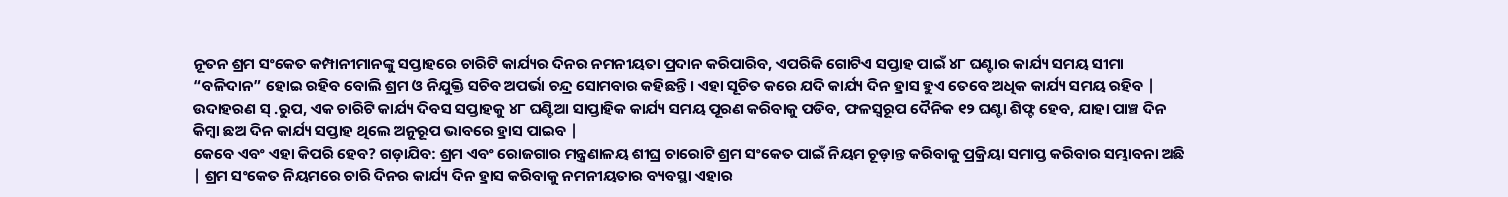ନୂତନ ଶ୍ରମ ସଂକେତ କମ୍ପାନୀମାନଙ୍କୁ ସପ୍ତାହରେ ଚାରିଟି କାର୍ଯ୍ୟର ଦିନର ନମନୀୟତା ପ୍ରଦାନ କରିପାରିବ, ଏପରିକି ଗୋଟିଏ ସପ୍ତାହ ପାଇଁ ୪୮ ଘଣ୍ଟାର କାର୍ଯ୍ୟ ସମୟ ସୀମା “ବଳିଦାନ” ହୋଇ ରହିବ ବୋଲି ଶ୍ରମ ଓ ନିଯୁକ୍ତି ସଚିବ ଅପର୍ଭା ଚନ୍ଦ୍ର ସୋମବାର କହିଛନ୍ତି। ଏହା ସୂଚିତ କରେ ଯଦି କାର୍ଯ୍ୟ ଦିନ ହ୍ରାସ ହୁଏ ତେବେ ଅଧିକ କାର୍ଯ୍ୟ ସମୟ ରହିବ | ଉଦାହରଣ ସ୍ .ରୁପ, ଏକ ଚାରିଟି କାର୍ଯ୍ୟ ଦିବସ ସପ୍ତାହକୁ ୪୮ ଘଣ୍ଟିଆ ସାପ୍ତାହିକ କାର୍ଯ୍ୟ ସମୟ ପୂରଣ କରିବାକୁ ପଡିବ, ଫଳସ୍ୱରୂପ ଦୈନିକ ୧୨ ଘଣ୍ଟା ଶିଫ୍ଟ ହେବ, ଯାହା ପାଞ୍ଚ ଦିନ କିମ୍ବା ଛଅ ଦିନ କାର୍ଯ୍ୟ ସପ୍ତାହ ଥିଲେ ଅନୁରୂପ ଭାବରେ ହ୍ରାସ ପାଇବ |
କେବେ ଏବଂ ଏହା କିପରି ହେବ? ଗଡ଼ାଯିବ: ଶ୍ରମ ଏବଂ ରୋଜଗାର ମନ୍ତ୍ରଣାଳୟ ଶୀଘ୍ର ଚାରୋଟି ଶ୍ରମ ସଂକେତ ପାଇଁ ନିୟମ ଚୂଡ଼ାନ୍ତ କରିବାକୁ ପ୍ରକ୍ରିୟା ସମାପ୍ତ କରିବାର ସମ୍ଭାବନା ଅଛି | ଶ୍ରମ ସଂକେତ ନିୟମରେ ଚାରି ଦିନର କାର୍ଯ୍ୟ ଦିନ ହ୍ରାସ କରିବାକୁ ନମନୀୟତାର ବ୍ୟବସ୍ଥା ଏହାର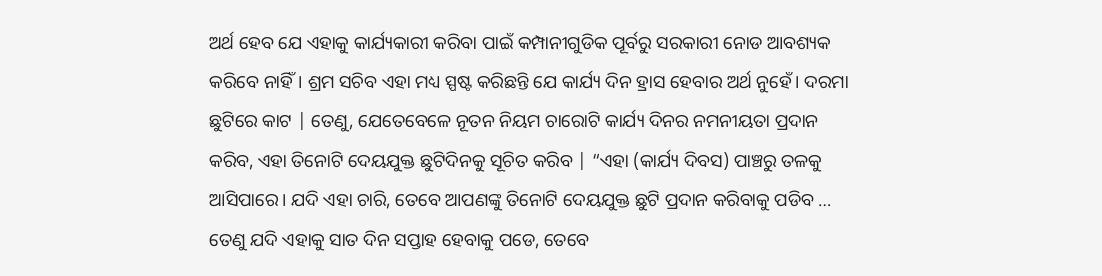ଅର୍ଥ ହେବ ଯେ ଏହାକୁ କାର୍ଯ୍ୟକାରୀ କରିବା ପାଇଁ କମ୍ପାନୀଗୁଡିକ ପୂର୍ବରୁ ସରକାରୀ ନୋଡ ଆବଶ୍ୟକ କରିବେ ନାହିଁ। ଶ୍ରମ ସଚିବ ଏହା ମଧ୍ୟ ସ୍ପଷ୍ଟ କରିଛନ୍ତି ଯେ କାର୍ଯ୍ୟ ଦିନ ହ୍ରାସ ହେବାର ଅର୍ଥ ନୁହେଁ। ଦରମା ଛୁଟିରେ କାଟ | ତେଣୁ, ଯେତେବେଳେ ନୂତନ ନିୟମ ଚାରୋଟି କାର୍ଯ୍ୟ ଦିନର ନମନୀୟତା ପ୍ରଦାନ କରିବ, ଏହା ତିନୋଟି ଦେୟଯୁକ୍ତ ଛୁଟିଦିନକୁ ସୂଚିତ କରିବ | “ଏହା (କାର୍ଯ୍ୟ ଦିବସ) ପାଞ୍ଚରୁ ତଳକୁ ଆସିପାରେ। ଯଦି ଏହା ଚାରି, ତେବେ ଆପଣଙ୍କୁ ତିନୋଟି ଦେୟଯୁକ୍ତ ଛୁଟି ପ୍ରଦାନ କରିବାକୁ ପଡିବ … ତେଣୁ ଯଦି ଏହାକୁ ସାତ ଦିନ ସପ୍ତାହ ହେବାକୁ ପଡେ, ତେବେ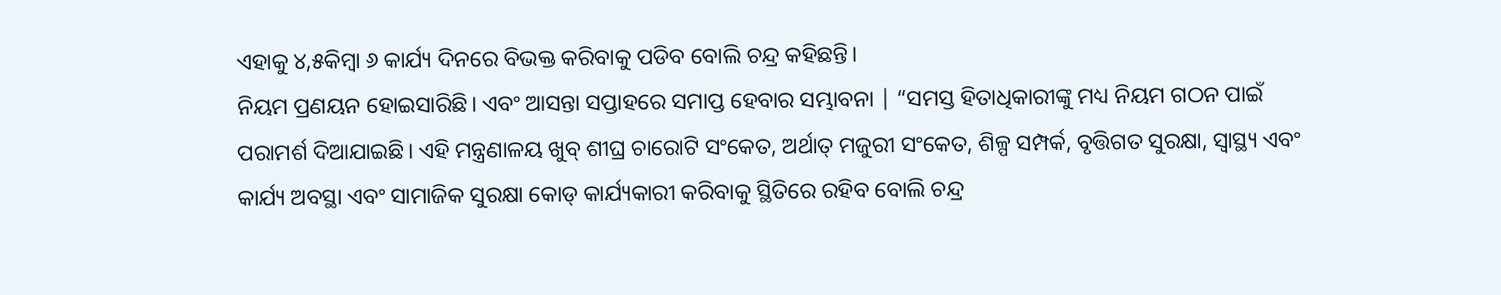ଏହାକୁ ୪,୫କିମ୍ବା ୬ କାର୍ଯ୍ୟ ଦିନରେ ବିଭକ୍ତ କରିବାକୁ ପଡିବ ବୋଲି ଚନ୍ଦ୍ର କହିଛନ୍ତି।
ନିୟମ ପ୍ରଣୟନ ହୋଇସାରିଛି। ଏବଂ ଆସନ୍ତା ସପ୍ତାହରେ ସମାପ୍ତ ହେବାର ସମ୍ଭାବନା | “ସମସ୍ତ ହିତାଧିକାରୀଙ୍କୁ ମଧ୍ୟ ନିୟମ ଗଠନ ପାଇଁ ପରାମର୍ଶ ଦିଆଯାଇଛି। ଏହି ମନ୍ତ୍ରଣାଳୟ ଖୁବ୍ ଶୀଘ୍ର ଚାରୋଟି ସଂକେତ, ଅର୍ଥାତ୍ ମଜୁରୀ ସଂକେତ, ଶିଳ୍ପ ସମ୍ପର୍କ, ବୃତ୍ତିଗତ ସୁରକ୍ଷା, ସ୍ୱାସ୍ଥ୍ୟ ଏବଂ କାର୍ଯ୍ୟ ଅବସ୍ଥା ଏବଂ ସାମାଜିକ ସୁରକ୍ଷା କୋଡ୍ କାର୍ଯ୍ୟକାରୀ କରିବାକୁ ସ୍ଥିତିରେ ରହିବ ବୋଲି ଚନ୍ଦ୍ର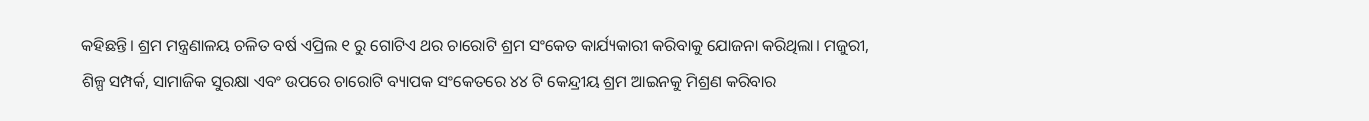କହିଛନ୍ତି। ଶ୍ରମ ମନ୍ତ୍ରଣାଳୟ ଚଳିତ ବର୍ଷ ଏପ୍ରିଲ ୧ ରୁ ଗୋଟିଏ ଥର ଚାରୋଟି ଶ୍ରମ ସଂକେତ କାର୍ଯ୍ୟକାରୀ କରିବାକୁ ଯୋଜନା କରିଥିଲା। ମଜୁରୀ, ଶିଳ୍ପ ସମ୍ପର୍କ, ସାମାଜିକ ସୁରକ୍ଷା ଏବଂ ଉପରେ ଚାରୋଟି ବ୍ୟାପକ ସଂକେତରେ ୪୪ ଟି କେନ୍ଦ୍ରୀୟ ଶ୍ରମ ଆଇନକୁ ମିଶ୍ରଣ କରିବାର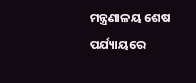ମନ୍ତ୍ରଣାଳୟ ଶେଷ ପର୍ଯ୍ୟାୟରେ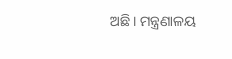ଅଛି। ମନ୍ତ୍ରଣାଳୟ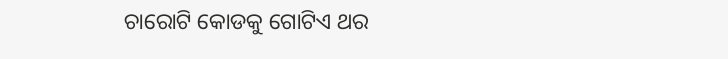ଚାରୋଟି କୋଡକୁ ଗୋଟିଏ ଥର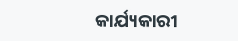କାର୍ଯ୍ୟକାରୀ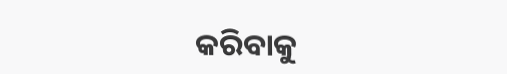କରିବାକୁ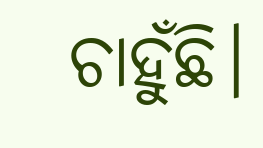ଚାହୁଁଛି।